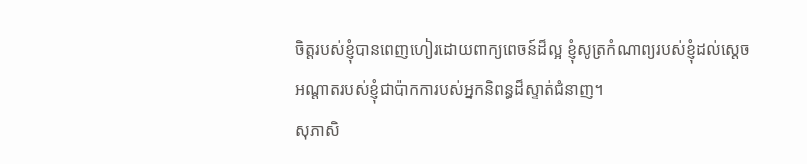ចិត្តរបស់ខ្ញុំបានពេញហៀរដោយពាក្យពេចន៍ដ៏ល្អ ខ្ញុំសូត្រកំណាព្យរបស់ខ្ញុំដល់ស្ដេច អណ្ដាតរបស់ខ្ញុំជាប៉ាកការបស់អ្នកនិពន្ធដ៏ស្ទាត់ជំនាញ។
សុភាសិ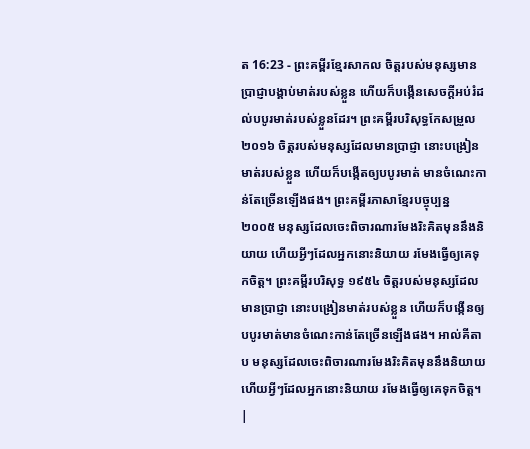ត 16:23 - ព្រះគម្ពីរខ្មែរសាកល ចិត្តរបស់មនុស្សមានប្រាជ្ញាបង្គាប់មាត់របស់ខ្លួន ហើយក៏បង្កើនសេចក្ដីអប់រំដល់បបូរមាត់របស់ខ្លួនដែរ។ ព្រះគម្ពីរបរិសុទ្ធកែសម្រួល ២០១៦ ចិត្តរបស់មនុស្សដែលមានប្រាជ្ញា នោះបង្រៀនមាត់របស់ខ្លួន ហើយក៏បង្កើតឲ្យបបូរមាត់ មានចំណេះកាន់តែច្រើនឡើងផង។ ព្រះគម្ពីរភាសាខ្មែរបច្ចុប្បន្ន ២០០៥ មនុស្សដែលចេះពិចារណារមែងរិះគិតមុននឹងនិយាយ ហើយអ្វីៗដែលអ្នកនោះនិយាយ រមែងធ្វើឲ្យគេទុកចិត្ត។ ព្រះគម្ពីរបរិសុទ្ធ ១៩៥៤ ចិត្តរបស់មនុស្សដែលមានប្រាជ្ញា នោះបង្រៀនមាត់របស់ខ្លួន ហើយក៏បង្កើនឲ្យបបូរមាត់មានចំណេះកាន់តែច្រើនឡើងផង។ អាល់គីតាប មនុស្សដែលចេះពិចារណារមែងរិះគិតមុននឹងនិយាយ ហើយអ្វីៗដែលអ្នកនោះនិយាយ រមែងធ្វើឲ្យគេទុកចិត្ត។ |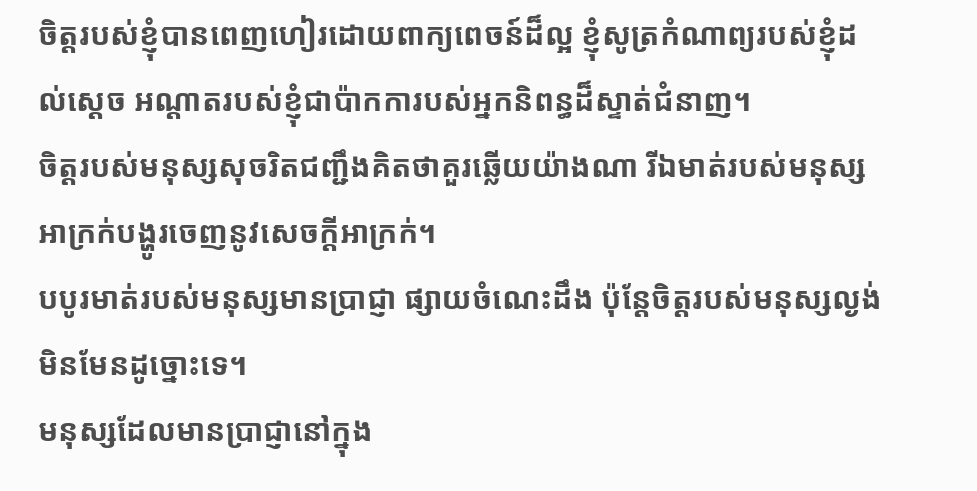ចិត្តរបស់ខ្ញុំបានពេញហៀរដោយពាក្យពេចន៍ដ៏ល្អ ខ្ញុំសូត្រកំណាព្យរបស់ខ្ញុំដល់ស្ដេច អណ្ដាតរបស់ខ្ញុំជាប៉ាកការបស់អ្នកនិពន្ធដ៏ស្ទាត់ជំនាញ។
ចិត្តរបស់មនុស្សសុចរិតជញ្ជឹងគិតថាគួរឆ្លើយយ៉ាងណា រីឯមាត់របស់មនុស្សអាក្រក់បង្ហូរចេញនូវសេចក្ដីអាក្រក់។
បបូរមាត់របស់មនុស្សមានប្រាជ្ញា ផ្សាយចំណេះដឹង ប៉ុន្តែចិត្តរបស់មនុស្សល្ងង់មិនមែនដូច្នោះទេ។
មនុស្សដែលមានប្រាជ្ញានៅក្នុង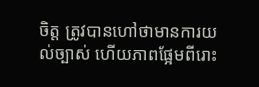ចិត្ត ត្រូវបានហៅថាមានការយល់ច្បាស់ ហើយភាពផ្អែមពីរោះ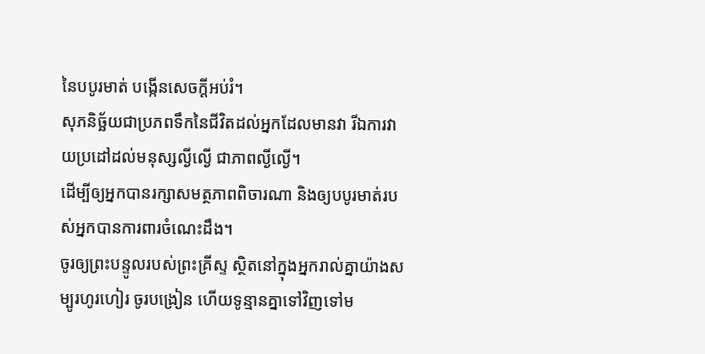នៃបបូរមាត់ បង្កើនសេចក្ដីអប់រំ។
សុភនិច្ឆ័យជាប្រភពទឹកនៃជីវិតដល់អ្នកដែលមានវា រីឯការវាយប្រដៅដល់មនុស្សល្ងីល្ងើ ជាភាពល្ងីល្ងើ។
ដើម្បីឲ្យអ្នកបានរក្សាសមត្ថភាពពិចារណា និងឲ្យបបូរមាត់របស់អ្នកបានការពារចំណេះដឹង។
ចូរឲ្យព្រះបន្ទូលរបស់ព្រះគ្រីស្ទ ស្ថិតនៅក្នុងអ្នករាល់គ្នាយ៉ាងសម្បូរហូរហៀរ ចូរបង្រៀន ហើយទូន្មានគ្នាទៅវិញទៅម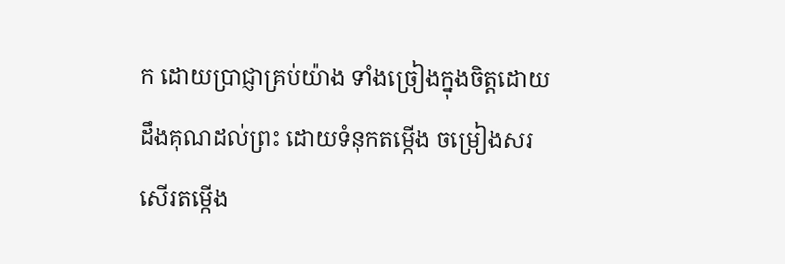ក ដោយប្រាជ្ញាគ្រប់យ៉ាង ទាំងច្រៀងក្នុងចិត្តដោយដឹងគុណដល់ព្រះ ដោយទំនុកតម្កើង ចម្រៀងសរសើរតម្កើង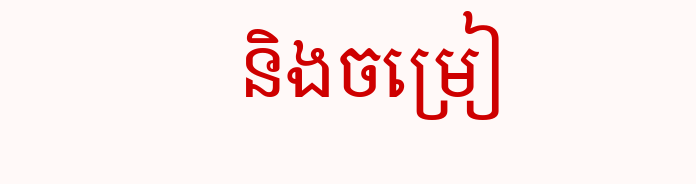និងចម្រៀ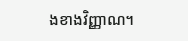ងខាងវិញ្ញាណ។